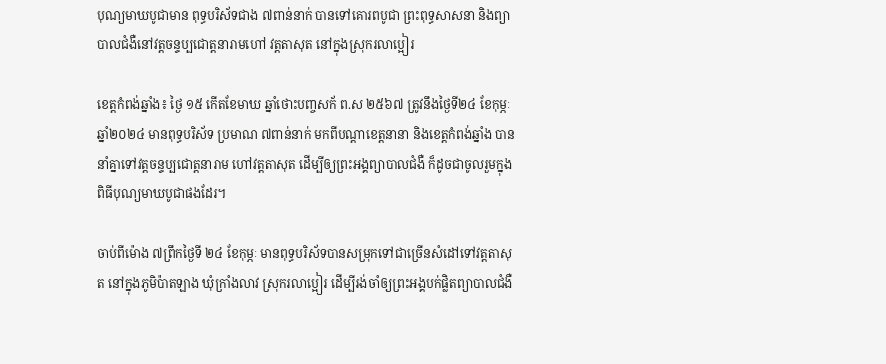បុណ្យមាឃបូជាមាន ពុទ្ធបរិស័ទជាង ៧ពាន់នាក់ បានទៅគោរពបូជា ព្រះពុទ្ធសាសនា និងព្យាបាលជំងឺនៅវត្តចន្ទប្បជោត្តនារាមហៅ វត្តតាសុត នៅក្នុងស្រុករលាប្អៀរ

ខេត្តកំពង់ឆ្នាំង៖ ថ្ងៃ ១៥ កើតខែមាឃ ឆ្នាំថោះបញ្ចសក័ ព.ស ២៥៦៧ ត្រូវនឹងថ្ងៃទី២៤ ខែកុម្ភៈ ឆ្នាំ២០២៤ មានពុទ្ធបរិស័ទ ប្រមាណ ៧ពាន់នាក់ មកពីបណ្ដាខេត្តនានា និងខេត្តកំពង់ឆ្នាំង បាននាំគ្នាទៅវត្តចន្ទប្បជោត្តនារាម ហៅវត្តតាសុត ដើម្បីឲ្យព្រះអង្គព្យាបាលជំងឺ ក៏ដូចជាចូលរួមក្នុងពិធីបុណ្យមាឃបូជាផងដែរ។

ចាប់ពីម៉ោង ៧ព្រឹកថ្ងៃទី ២៤ ខែកុម្ភៈ មានពុទ្ធបរិស័ទបានសម្រុកទៅជាច្រើនសំដៅទៅវត្តតាសុត នៅក្នុងភូមិប៉ាតឡាង ឃុំក្រាំងលាវ ស្រុករលាប្អៀរ ដើម្បីរង់ចាំឲ្យព្រះអង្គបក់ផ្លិតព្យាបាលជំងឺ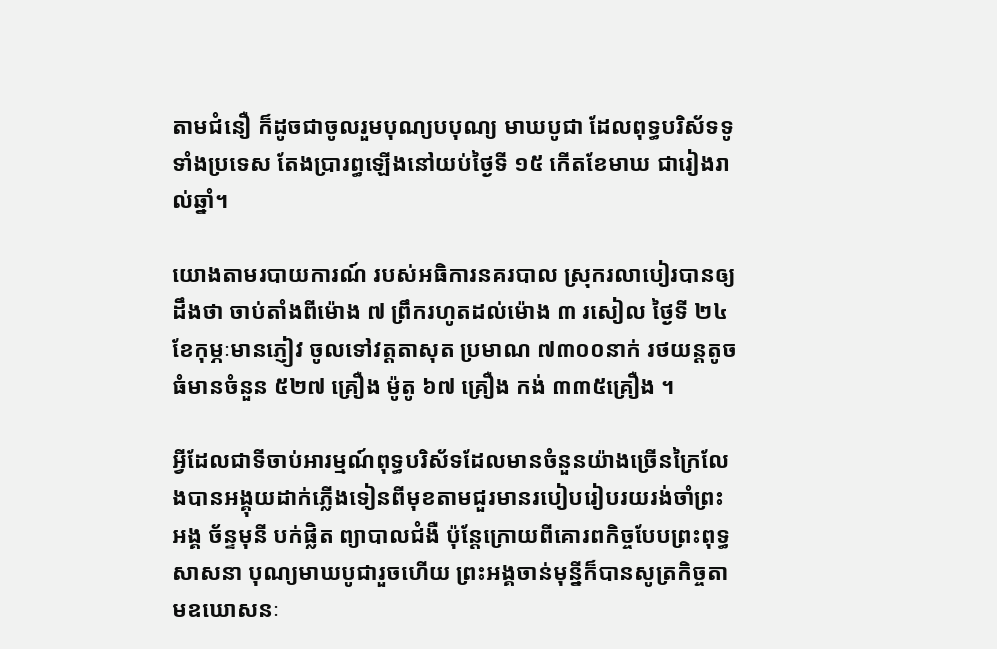តាមជំនឿ ក៏ដូចជាចូលរួមបុណ្យបបុណ្យ មាឃបូជា ដែលពុទ្ធបរិស័ទទូទាំងប្រទេស តែងប្រារព្ធឡើងនៅយប់ថ្ងៃទី ១៥ កើតខែមាឃ ជារៀងរាល់ឆ្នាំ។

យោងតាមរបាយការណ៍ របស់អធិការនគរបាល ស្រុករលាបៀរបានឲ្យដឹងថា ចាប់តាំងពីម៉ោង ៧ ព្រឹករហូតដល់ម៉ោង ៣ រសៀល ថ្ងៃទី ២៤ ខែកុម្ភៈមានភ្ញៀវ ចូលទៅវត្តតាសុត ប្រមាណ ៧៣០០នាក់ រថយន្តតូចធំមានចំនួន ៥២៧ គ្រឿង ម៉ូតូ ៦៧ គ្រឿង កង់ ៣៣៥គ្រឿង ។

អ្វីដែលជាទីចាប់អារម្មណ៍ពុទ្ធបរិស័ទដែលមានចំនួនយ៉ាងច្រើនក្រៃលែងបានអង្គុយដាក់ភ្លើងទៀនពីមុខតាមជួរមានរបៀបរៀបរយរង់ចាំព្រះអង្គ ច័ន្ទមុនី បក់ផ្លិត ព្យាបាលជំងឺ ប៉ុន្តែក្រោយពីគោរពកិច្ចបែបព្រះពុទ្ធសាសនា បុណ្យមាឃបូជារួចហើយ ព្រះអង្គចាន់មុន្នីក៏បានសូត្រកិច្ចតាមឧឃោសនៈ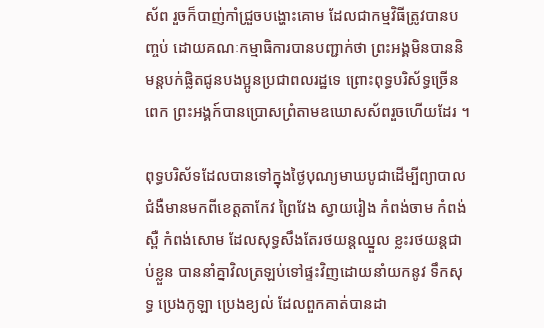ស័ព រួចក៏បាញ់កាំជ្រួចបង្ហោះគោម ដែលជាកម្មវិធីត្រូវបានបញ្ចប់ ដោយគណៈកម្មាធិការបានបញ្ជាក់ថា ព្រះអង្គមិនបាននិមន្តបក់ផ្លិតជូនបងប្អូនប្រជាពលរដ្ឋទេ ព្រោះពុទ្ធបរិស័ទ្ធច្រើនពេក ព្រះអង្គក៍បានប្រោសព្រំតាមឧឃោសស័ពរួចហើយដែរ ។

ពុទ្ធបរិស័ទដែលបានទៅក្នុងថ្ងៃបុណ្យមាឃបូជាដើម្បីព្យាបាលជំងឺមានមកពីខេត្តតាកែវ ព្រៃវែង ស្វាយរៀង កំពង់ចាម កំពង់ស្ពឺ កំពង់សោម ដែលសុទ្ធសឹងតែរថយន្តឈ្នួល ខ្លះរថយន្តជាប់ខ្លួន បាននាំគ្នាវិលត្រឡប់ទៅផ្ទះវិញដោយនាំយកនូវ ទឹកសុទ្ធ ប្រេងកូឡា ប្រេងខ្យល់ ដែលពួកគាត់បានដា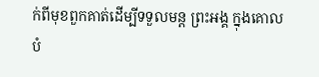ក់ពីមុខពួកគាត់ដើម្បីទទួលមន្ត ព្រះអង្គ ក្នុងគោលបំ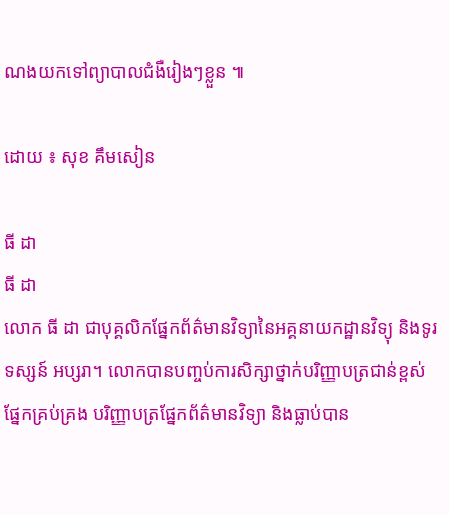ណងយកទៅព្យាបាលជំងឺរៀងៗខ្លួន ៕

ដោយ ៖ សុខ គឹមសៀន

ធី ដា
ធី ដា
លោក ធី ដា ជាបុគ្គលិកផ្នែកព័ត៌មានវិទ្យានៃអគ្គនាយកដ្ឋានវិទ្យុ និងទូរទស្សន៍ អប្សរា។ លោកបានបញ្ចប់ការសិក្សាថ្នាក់បរិញ្ញាបត្រជាន់ខ្ពស់ ផ្នែកគ្រប់គ្រង បរិញ្ញាបត្រផ្នែកព័ត៌មានវិទ្យា និងធ្លាប់បាន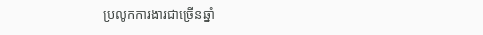ប្រលូកការងារជាច្រើនឆ្នាំ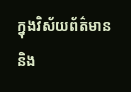ក្នុងវិស័យព័ត៌មាន និង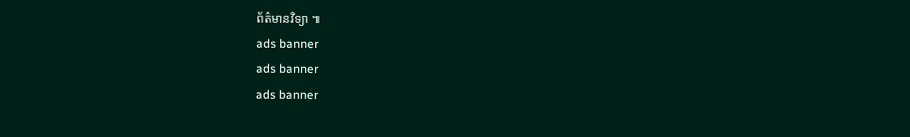ព័ត៌មានវិទ្យា ៕
ads banner
ads banner
ads banner